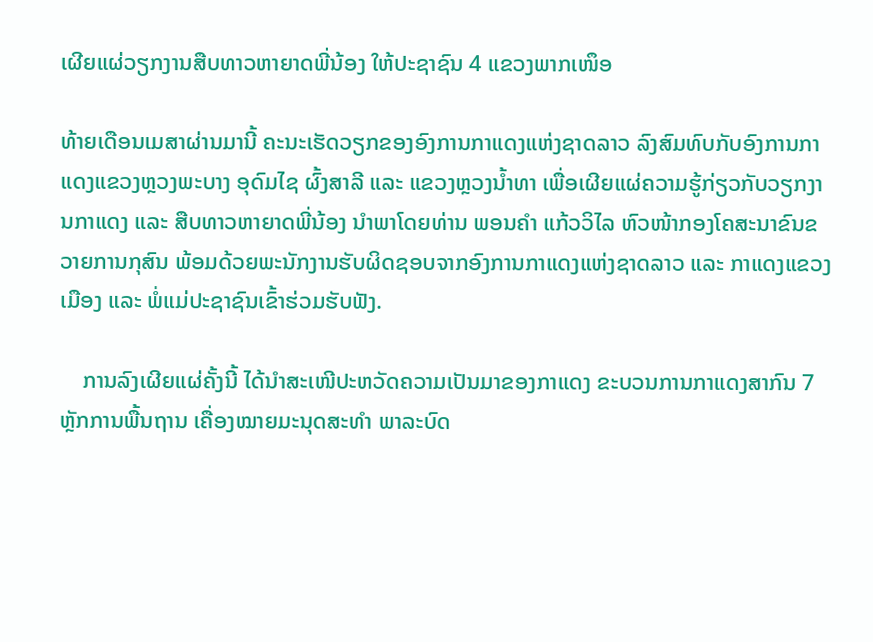ເຜີຍແຜ່ວຽກງານສືບທາວຫາຍາດພີ່ນ້ອງ ໃຫ້ປະຊາຊົນ 4 ແຂວງພາກເໜຶອ

ທ້າຍເດືອນເມສາຜ່ານມານີ້ ຄະນະເຮັດວຽກຂອງອົງການກາແດງແຫ່ງຊາດລາວ ລົງສົມທົບກັບອົງການກາແດງແຂວງຫຼວງພະບາງ ອຸດົມໄຊ ຜົ້ງສາລີ ແລະ ແຂວງຫຼວງນ້ຳທາ ເພື່ອເຜີຍແຜ່ຄວາມຮູ້ກ່ຽວກັບວຽກງານກາແດງ ແລະ ສືບທາວຫາຍາດພີ່ນ້ອງ ນຳພາໂດຍທ່ານ ພອນຄຳ ແກ້ວວິໄລ ຫົວໜ້າກອງໂຄສະນາຂົນຂວາຍການກຸສົນ ພ້ອມດ້ວຍພະນັກງານຮັບຜິດຊອບຈາກອົງການກາແດງແຫ່ງຊາດລາວ ແລະ ກາແດງແຂວງ ເມືອງ ແລະ ພໍ່ແມ່ປະຊາຊົນເຂົ້າຮ່ວມຮັບຟັງ.

    ການລົງເຜີຍແຜ່ຄັ້ງນີ້ ໄດ້ນຳສະເໜີປະຫວັດຄວາມເປັນມາຂອງກາແດງ ຂະບວນການກາແດງສາກົນ 7 ຫຼັກການພື້ນຖານ ເຄື່ອງໝາຍມະນຸດສະທຳ ພາລະບົດ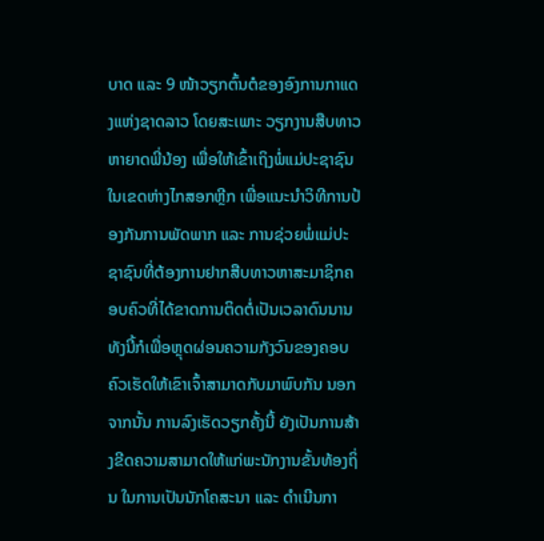ບາດ ແລະ 9 ໜ້າວຽກຕົ້ນຕໍຂອງອົງການກາແດງແຫ່ງຊາດລາວ ໂດຍສະເພາະ ວຽກງານສືບທາວຫາຍາດພີ່ນ້ອງ ເພື່ອໃຫ້ເຂົ້າເຖິງພໍ່ແມ່ປະຊາຊົນໃນເຂດຫ່າງໄກສອກຫຼີກ ເພື່ອແນະນຳວິທີການປ້ອງກັນການພັດພາກ ແລະ ການຊ່ວຍພໍ່ແມ່ປະຊາຊົນທີ່ຕ້ອງການຢາກສືບທາວຫາສະມາຊິກຄອບຄົວທີ່ໄດ້ຂາດການຕິດຕໍ່ເປັນເວລາດົນນານ ທັງນີ້ກໍເພື່ອຫຼຸດຜ່ອນຄວາມກັງວົນຂອງຄອບຄົວເຮັດໃຫ້ເຂົາເຈົ້າສາມາດກັບມາພົບກັນ ນອກຈາກນັ້ນ ການລົງເຮັດວຽກຄັ້ງນີ້ ຍັງເປັນການສ້າງຂີດຄວາມສາມາດໃຫ້ແກ່ພະນັກງານຂັ້ນທ້ອງຖິ່ນ ໃນການເປັນນັກໂຄສະນາ ແລະ ດຳເນີນກາ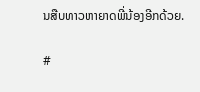ນສືບທາວຫາຍາດພີ່ນ້ອງອີກດ້ວຍ.

#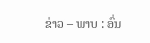ຂ່າວ – ພາບ : ອົ່ນ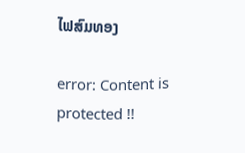ໄຟສົມທອງ

error: Content is protected !!